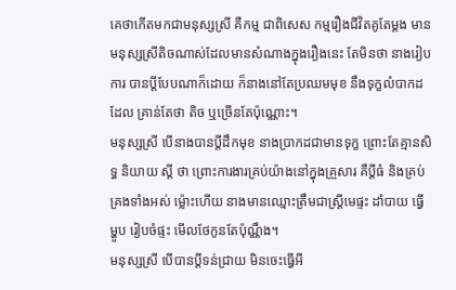គេថាកើតមកជាមនុស្សស្រី គឺកម្ម ជាពិសេស កម្មរឿងជីវិតគូតែម្ដង មានមនុស្សស្រីតិចណាស់ដែលមានសំណាងក្នុងរឿងនេះ តែមិនថា នាងរៀបការ បានប្ដីបែបណាក៏ដោយ ក៏នាងនៅតែប្រឈមមុខ នឹងទុក្ខលំបាកដដែល គ្រាន់តែថា តិច ឬច្រើនតែប៉ុណ្ណេាះ។
មនុស្សស្រី បើនាងបានប្ដីដឹកមុខ នាងប្រាកដជាមានទុក្ខ ព្រោះតែគ្មានសិទ្ធ និយាយ ស្ដី ថា ព្រោះការងារគ្រប់យ៉ាងនៅក្នុងគ្រួសារ គឺប្ដីធំ និងគ្រប់គ្រងទាំងអស់ ម្ល៉ោះហើយ នាងមានឈ្មោះត្រឹមជាស្ត្រីមេផ្ទះ ដាំបាយ ធ្វើម្ហូប រៀបចំផ្ទះ មើលថែកូនតែប៉ុណ្ណឹង។
មនុស្សស្រី បើបានប្ដីទន់ជ្រាយ មិនចេះធ្វើអី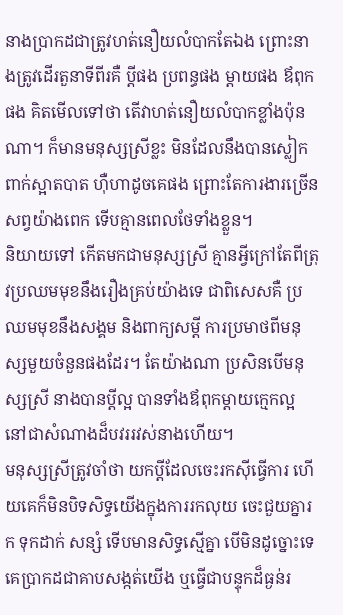នាងប្រាកដជាត្រូវហត់នឿយលំបាកតែឯង ព្រោះនាងត្រូវដើរតួនាទីពីរគឺ ប្ដីផង ប្រពន្ធផង ម្ដាយផង ឪពុកផង គិតមើលទៅថា តើវាហត់នឿយលំបាកខ្លាំងប៉ុនណា។ ក៏មានមនុស្សស្រីខ្លះ មិនដែលនឹងបានស្លៀកពាក់ស្អាតបាត ហ៊ឺហាដូចគេផង ព្រោះតែការងារច្រើនសព្វយ៉ាងពេក ទើបគ្មានពេលថែទាំងខ្លួន។
និយាយទៅ កើតមកជាមនុស្សស្រី គ្មានអ្វីក្រៅតែពីត្រុវប្រឈមមុខនឹងរឿងគ្រប់យ៉ាងទេ ជាពិសេសគឺ ប្រឈមមុខនឹងសង្គម និងពាក្យសម្ដី ការប្រមាថពីមនុស្សមួយចំនួនផងដែរ។ តែយ៉ាងណា ប្រសិនបើមនុស្សស្រី នាងបានប្ដីល្អ បានទាំងឪពុកម្ដាយក្មេកល្អ នៅជាសំណាងដ៏បវររវស់នាងហើយ។
មនុស្សស្រីត្រូវចាំថា យកប្ដីដែលចេះរកស៊ីធ្វើការ ហើយគេក៏មិនបិទសិទ្ធយើងក្នុងការរកលុយ ចេះជួយគ្នារក ទុកដាក់ សន្សំ ទើបមានសិទ្ធស្មើគ្នា បើមិនដូច្នោះទេ គេប្រាកដជាគាបសង្កត់យើង ឬធ្វើជាបន្ទុកដ៏ធ្ងន់រ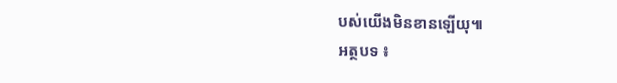បស់យើងមិនខានឡើយុ៕
អត្ថបទ ៖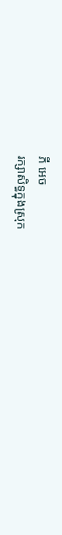ភី អេច
រក្សាសិទ្ធក្នុងស្រុក